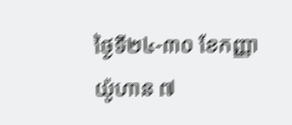ថ្ងៃទី២៤-៣០ ខែកញ្ញា
យ៉ូហាន ៧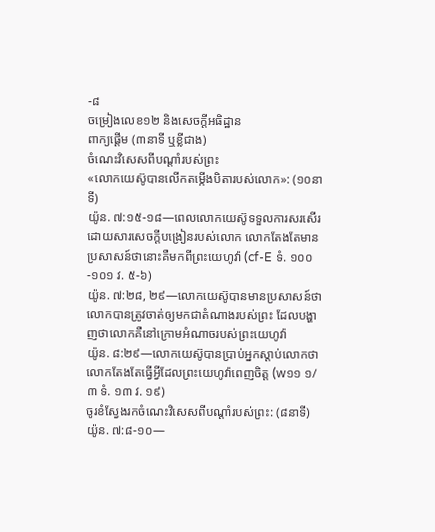-៨
ចម្រៀងលេខ១២ និងសេចក្ដីអធិដ្ឋាន
ពាក្យផ្ដើម (៣នាទី ឬខ្លីជាង)
ចំណេះវិសេសពីបណ្ដាំរបស់ព្រះ
«លោកយេស៊ូបានលើកតម្កើងបិតារបស់លោក»: (១០នាទី)
យ៉ូន. ៧:១៥-១៨—ពេលលោកយេស៊ូទទួលការសរសើរដោយសារសេចក្ដីបង្រៀនរបស់លោក លោកតែងតែមានប្រសាសន៍ថានោះគឺមកពីព្រះយេហូវ៉ា (cf-E ទំ. ១០០-១០១ វ. ៥-៦)
យ៉ូន. ៧:២៨, ២៩—លោកយេស៊ូបានមានប្រសាសន៍ថា លោកបានត្រូវចាត់ឲ្យមកជាតំណាងរបស់ព្រះ ដែលបង្ហាញថាលោកគឺនៅក្រោមអំណាចរបស់ព្រះយេហូវ៉ា
យ៉ូន. ៨:២៩—លោកយេស៊ូបានប្រាប់អ្នកស្តាប់លោកថា លោកតែងតែធ្វើអ្វីដែលព្រះយេហូវ៉ាពេញចិត្ដ (w១១ ១/៣ ទំ. ១៣ វ. ១៩)
ចូរខំស្វែងរកចំណេះវិសេសពីបណ្ដាំរបស់ព្រះ: (៨នាទី)
យ៉ូន. ៧:៨-១០—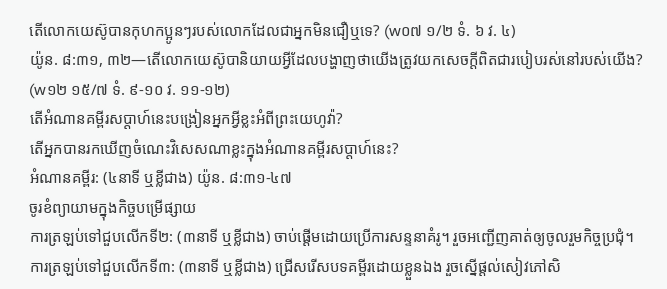តើលោកយេស៊ូបានកុហកប្អូនៗរបស់លោកដែលជាអ្នកមិនជឿឬទេ? (w០៧ ១/២ ទំ. ៦ វ. ៤)
យ៉ូន. ៨:៣១, ៣២—តើលោកយេស៊ូបានិយាយអ្វីដែលបង្ហាញថាយើងត្រូវយកសេចក្ដីពិតជារបៀបរស់នៅរបស់យើង? (w១២ ១៥/៧ ទំ. ៩-១០ វ. ១១-១២)
តើអំណានគម្ពីរសប្ដាហ៍នេះបង្រៀនអ្នកអ្វីខ្លះអំពីព្រះយេហូវ៉ា?
តើអ្នកបានរកឃើញចំណេះវិសេសណាខ្លះក្នុងអំណានគម្ពីរសប្ដាហ៍នេះ?
អំណានគម្ពីរ: (៤នាទី ឬខ្លីជាង) យ៉ូន. ៨:៣១-៤៧
ចូរខំព្យាយាមក្នុងកិច្ចបម្រើផ្សាយ
ការត្រឡប់ទៅជួបលើកទី២: (៣នាទី ឬខ្លីជាង) ចាប់ផ្ដើមដោយប្រើការសន្ទនាគំរូ។ រួចអញ្ជើញគាត់ឲ្យចូលរួមកិច្ចប្រជុំ។
ការត្រឡប់ទៅជួបលើកទី៣: (៣នាទី ឬខ្លីជាង) ជ្រើសរើសបទគម្ពីរដោយខ្លួនឯង រួចស្នើផ្ដល់សៀវភៅសិ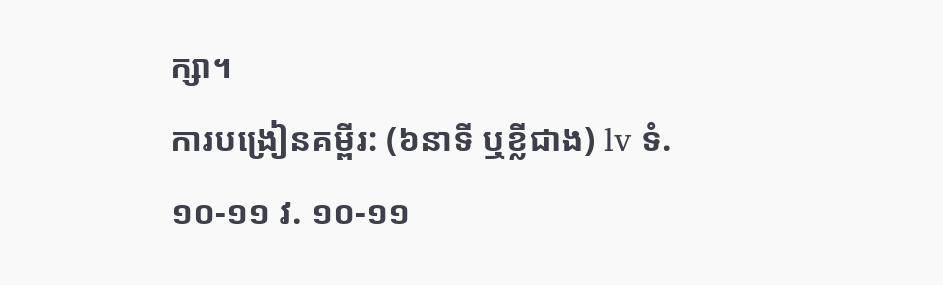ក្សា។
ការបង្រៀនគម្ពីរ: (៦នាទី ឬខ្លីជាង) lv ទំ. ១០-១១ វ. ១០-១១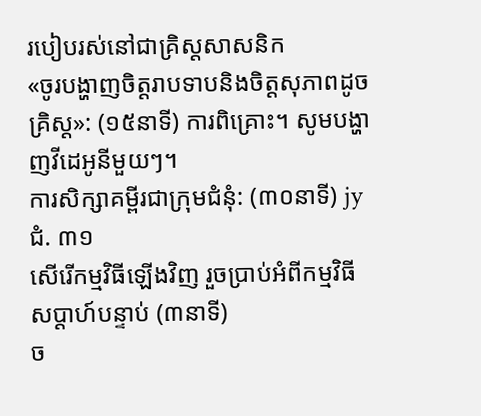របៀបរស់នៅជាគ្រិស្ដសាសនិក
«ចូរបង្ហាញចិត្ដរាបទាបនិងចិត្ដសុភាពដូចគ្រិស្ដ»: (១៥នាទី) ការពិគ្រោះ។ សូមបង្ហាញវីដេអូនីមួយៗ។
ការសិក្សាគម្ពីរជាក្រុមជំនុំ: (៣០នាទី) jy ជំ. ៣១
សើរើកម្មវិធីឡើងវិញ រួចប្រាប់អំពីកម្មវិធីសប្ដាហ៍បន្ទាប់ (៣នាទី)
ច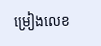ម្រៀងលេខ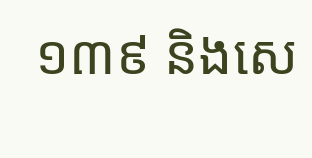១៣៩ និងសេ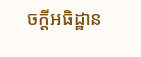ចក្ដីអធិដ្ឋាន